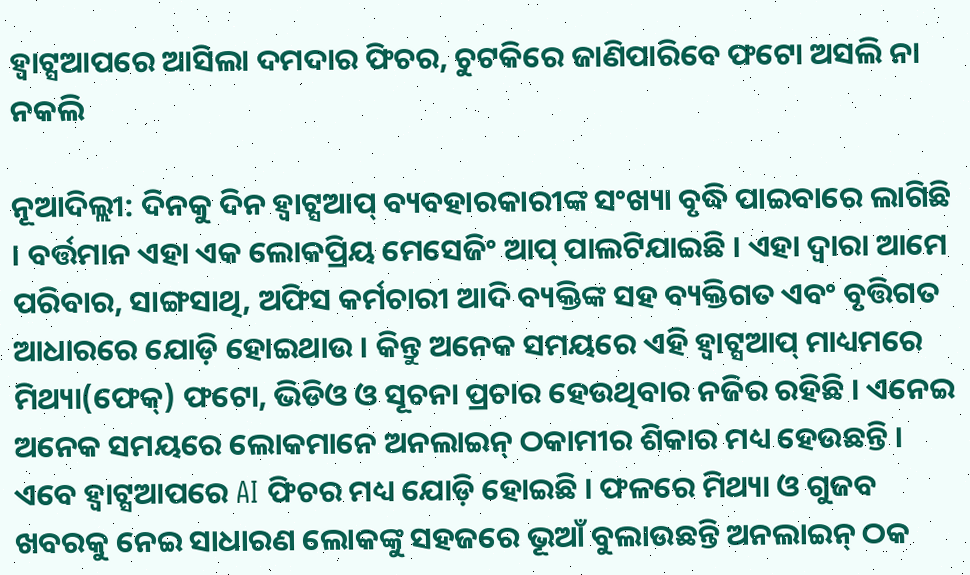ହ୍ୱାଟ୍ସଆପରେ ଆସିଲା ଦମଦାର ଫିଚର, ଚୁଟକିରେ ଜାଣିପାରିବେ ଫଟୋ ଅସଲି ନା ନକଲି

ନୂଆଦିଲ୍ଲୀ: ଦିନକୁ ଦିନ ହ୍ୱାଟ୍ସଆପ୍ ବ୍ୟବହାରକାରୀଙ୍କ ସଂଖ୍ୟା ବୃଦ୍ଧି ପାଇବାରେ ଲାଗିଛି । ବର୍ତ୍ତମାନ ଏହା ଏକ ଲୋକପ୍ରିୟ ମେସେଜିଂ ଆପ୍ ପାଲଟିଯାଇଛି । ଏହା ଦ୍ୱାରା ଆମେ ପରିବାର, ସାଙ୍ଗସାଥି, ଅଫିସ କର୍ମଚାରୀ ଆଦି ବ୍ୟକ୍ତିଙ୍କ ସହ ବ୍ୟକ୍ତିଗତ ଏବଂ ବୃତ୍ତିଗତ ଆଧାରରେ ଯୋଡ଼ି ହୋଇଥାଉ । କିନ୍ତୁ ଅନେକ ସମୟରେ ଏହି ହ୍ୱାଟ୍ସଆପ୍ ମାଧ୍ୟମରେ ମିଥ୍ୟା(ଫେକ୍) ଫଟୋ, ଭିଡିଓ ଓ ସୂଚନା ପ୍ରଚାର ହେଉଥିବାର ନଜିର ରହିଛି । ଏନେଇ ଅନେକ ସମୟରେ ଲୋକମାନେ ଅନଲାଇନ୍ ଠକାମୀର ଶିକାର ମଧ୍ୟ ହେଉଛନ୍ତି । ଏବେ ହ୍ୱାଟ୍ସଆପରେ AI ଫିଚର ମଧ୍ୟ ଯୋଡ଼ି ହୋଇଛି । ଫଳରେ ମିଥ୍ୟା ଓ ଗୁଜବ ଖବରକୁ ନେଇ ସାଧାରଣ ଲୋକଙ୍କୁ ସହଜରେ ଭୂଆଁ ବୁଲାଉଛନ୍ତି ଅନଲାଇନ୍ ଠକ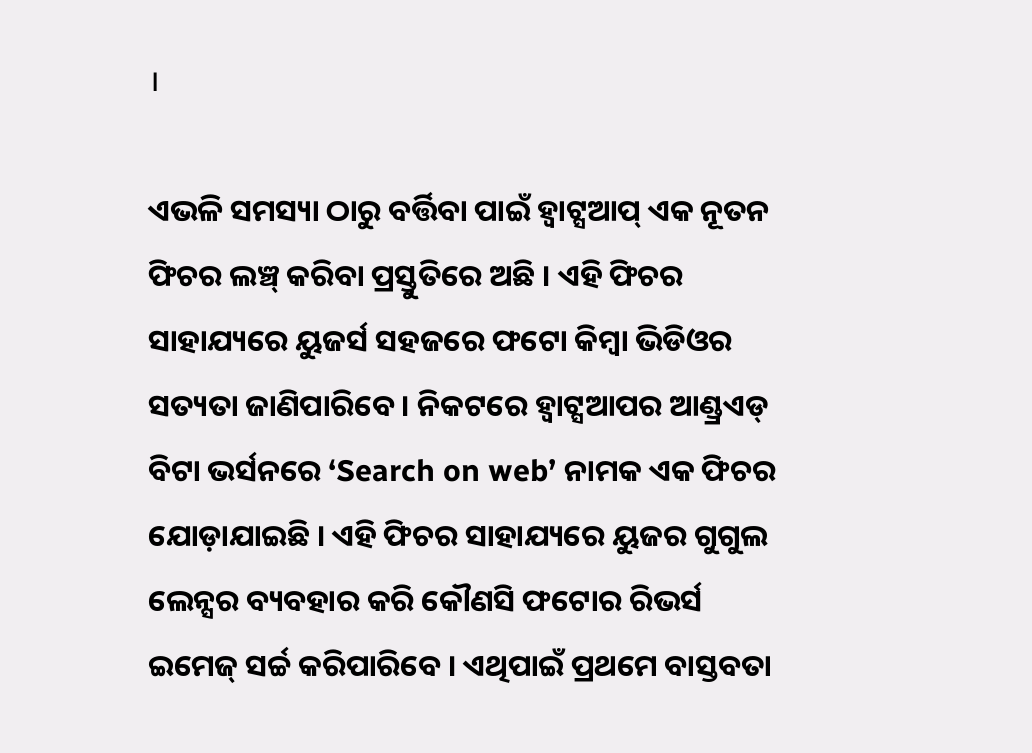।

ଏଭଳି ସମସ୍ୟା ଠାରୁ ବର୍ତ୍ତିବା ପାଇଁ ହ୍ୱାଟ୍ସଆପ୍ ଏକ ନୂତନ ଫିଚର ଲଞ୍ଚ୍ କରିବା ପ୍ରସ୍ତୁତିରେ ଅଛି । ଏହି ଫିଚର ସାହାଯ୍ୟରେ ୟୁଜର୍ସ ସହଜରେ ଫଟୋ କିମ୍ବା ଭିଡିଓର ସତ୍ୟତା ଜାଣିପାରିବେ । ନିକଟରେ ହ୍ୱାଟ୍ସଆପର ଆଣ୍ଡ୍ରଏଡ୍ ବିଟା ଭର୍ସନରେ ‘Search on web’ ନାମକ ଏକ ଫିଚର ଯୋଡ଼ାଯାଇଛି । ଏହି ଫିଚର ସାହାଯ୍ୟରେ ୟୁଜର ଗୁଗୁଲ ଲେନ୍ସର ବ୍ୟବହାର କରି କୌଣସି ଫଟୋର ରିଭର୍ସ ଇମେଜ୍ ସର୍ଚ୍ଚ କରିପାରିବେ । ଏଥିପାଇଁ ପ୍ରଥମେ ବାସ୍ତବତା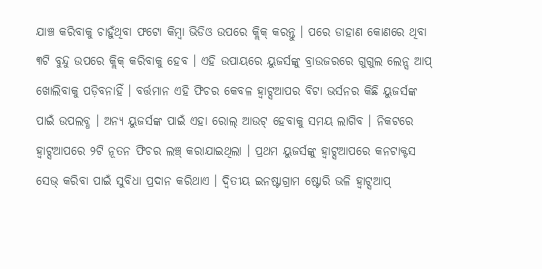ଯାଞ୍ଚ କରିବାକୁ ଚାହୁଁଥିବା ଫଟୋ କିମ୍ବା ଭିଡିଓ ଉପରେ କ୍ଲିକ୍ କରନ୍ତୁ । ପରେ ଡାହାଣ କୋଣରେ ଥିବା ୩ଟି ବୁନ୍ଦୁ ଉପରେ କ୍ଲିକ୍ କରିବାକୁ ହେବ । ଏହି ଉପାୟରେ ୟୁଜର୍ସଙ୍କୁ ବ୍ରାଉଜରରେ ଗୁଗୁଲ ଲେନ୍ସ ଆପ୍ ଖୋଲିବାକୁ ପଡ଼ିବନାହିଁ । ବର୍ତ୍ତମାନ ଏହି ଫିଚର କେବଳ ହ୍ୱାଟ୍ସଆପର ବିଟା ଭର୍ସନର କିଛି ୟୁଜର୍ସଙ୍କ ପାଇଁ ଉପଲବ୍ଧ । ଅନ୍ୟ ୟୁଜର୍ସଙ୍କ ପାଇଁ ଏହା ରୋଲ୍ ଆଉଟ୍ ହେବାକୁ ସମୟ ଲାଗିବ । ନିକଟରେ ହ୍ୱାଟ୍ସଆପରେ ୨ଟି ନୂତନ ଫିଚର ଲଞ୍ଚ୍ କରାଯାଇଥିଲା । ପ୍ରଥମ ୟୁଜର୍ସଙ୍କୁ ହ୍ୱାଟ୍ସଆପରେ କନଟାକ୍ଟସ ସେଭ୍ କରିବା ପାଇଁ ସୁବିଧା ପ୍ରଦାନ କରିଥାଏ । ଦ୍ୱିତୀୟ ଇନଷ୍ଟାଗ୍ରାମ ଷ୍ଟୋରି ଭଳି ହ୍ୱାଟ୍ସଆପ୍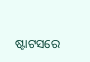ଷ୍ଟାଟସରେ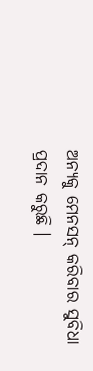ଅନ୍ୟକୁ ମେନସନ୍ କରିବାର ସୁବିଧା ପ୍ରଦାନ କରୁଛି ।